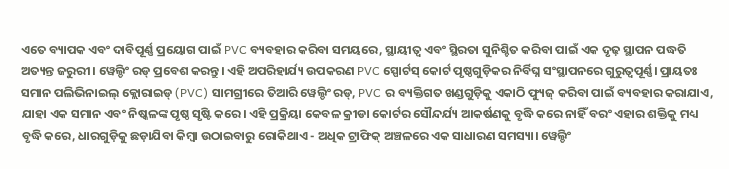ଏତେ ବ୍ୟାପକ ଏବଂ ଦାବିପୂର୍ଣ୍ଣ ପ୍ରୟୋଗ ପାଇଁ PVC ବ୍ୟବହାର କରିବା ସମୟରେ, ସ୍ଥାୟୀତ୍ୱ ଏବଂ ସ୍ଥିରତା ସୁନିଶ୍ଚିତ କରିବା ପାଇଁ ଏକ ଦୃଢ଼ ସ୍ଥାପନ ପଦ୍ଧତି ଅତ୍ୟନ୍ତ ଜରୁରୀ। ୱେଲ୍ଡିଂ ରଡ୍ ପ୍ରବେଶ କରନ୍ତୁ। ଏହି ଅପରିହାର୍ଯ୍ୟ ଉପକରଣ PVC ସ୍ପୋର୍ଟସ୍ କୋର୍ଟ ପୃଷ୍ଠଗୁଡ଼ିକର ନିର୍ବିଘ୍ନ ସଂସ୍ଥାପନରେ ଗୁରୁତ୍ୱପୂର୍ଣ୍ଣ। ପ୍ରାୟତଃ ସମାନ ପଲିଭିନାଇଲ୍ କ୍ଲୋରାଇଡ୍ (PVC) ସାମଗ୍ରୀରେ ତିଆରି ୱେଲ୍ଡିଂ ରଡ୍, PVC ର ବ୍ୟକ୍ତିଗତ ଖଣ୍ଡଗୁଡ଼ିକୁ ଏକାଠି ଫ୍ୟୁଜ୍ କରିବା ପାଇଁ ବ୍ୟବହାର କରାଯାଏ, ଯାହା ଏକ ସମାନ ଏବଂ ନିଷ୍କଳଙ୍କ ପୃଷ୍ଠ ସୃଷ୍ଟି କରେ। ଏହି ପ୍ରକ୍ରିୟା କେବଳ କ୍ରୀଡା କୋର୍ଟର ସୌନ୍ଦର୍ଯ୍ୟ ଆକର୍ଷଣକୁ ବୃଦ୍ଧି କରେ ନାହିଁ ବରଂ ଏହାର ଶକ୍ତିକୁ ମଧ୍ୟ ବୃଦ୍ଧି କରେ, ଧାରଗୁଡ଼ିକୁ ଛଡ଼ାଯିବା କିମ୍ବା ଉଠାଇବାରୁ ରୋକିଥାଏ - ଅଧିକ ଟ୍ରାଫିକ୍ ଅଞ୍ଚଳରେ ଏକ ସାଧାରଣ ସମସ୍ୟା। ୱେଲ୍ଡିଂ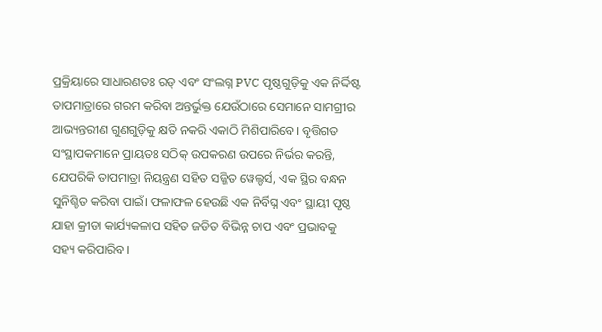ପ୍ରକ୍ରିୟାରେ ସାଧାରଣତଃ ରଡ୍ ଏବଂ ସଂଲଗ୍ନ PVC ପୃଷ୍ଠଗୁଡ଼ିକୁ ଏକ ନିର୍ଦ୍ଦିଷ୍ଟ ତାପମାତ୍ରାରେ ଗରମ କରିବା ଅନ୍ତର୍ଭୁକ୍ତ ଯେଉଁଠାରେ ସେମାନେ ସାମଗ୍ରୀର ଆଭ୍ୟନ୍ତରୀଣ ଗୁଣଗୁଡ଼ିକୁ କ୍ଷତି ନକରି ଏକାଠି ମିଶିପାରିବେ। ବୃତ୍ତିଗତ ସଂସ୍ଥାପକମାନେ ପ୍ରାୟତଃ ସଠିକ୍ ଉପକରଣ ଉପରେ ନିର୍ଭର କରନ୍ତି, ଯେପରିକି ତାପମାତ୍ରା ନିୟନ୍ତ୍ରଣ ସହିତ ସଜ୍ଜିତ ୱେଲ୍ଡର୍ସ, ଏକ ସ୍ଥିର ବନ୍ଧନ ସୁନିଶ୍ଚିତ କରିବା ପାଇଁ। ଫଳାଫଳ ହେଉଛି ଏକ ନିର୍ବିଘ୍ନ ଏବଂ ସ୍ଥାୟୀ ପୃଷ୍ଠ ଯାହା କ୍ରୀଡା କାର୍ଯ୍ୟକଳାପ ସହିତ ଜଡିତ ବିଭିନ୍ନ ଚାପ ଏବଂ ପ୍ରଭାବକୁ ସହ୍ୟ କରିପାରିବ।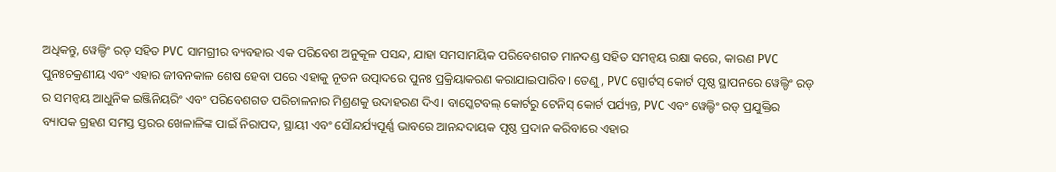ଅଧିକନ୍ତୁ, ୱେଲ୍ଡିଂ ରଡ୍ ସହିତ PVC ସାମଗ୍ରୀର ବ୍ୟବହାର ଏକ ପରିବେଶ ଅନୁକୂଳ ପସନ୍ଦ, ଯାହା ସମସାମୟିକ ପରିବେଶଗତ ମାନଦଣ୍ଡ ସହିତ ସମନ୍ୱୟ ରକ୍ଷା କରେ, କାରଣ PVC ପୁନଃଚକ୍ରଣୀୟ ଏବଂ ଏହାର ଜୀବନକାଳ ଶେଷ ହେବା ପରେ ଏହାକୁ ନୂତନ ଉତ୍ପାଦରେ ପୁନଃ ପ୍ରକ୍ରିୟାକରଣ କରାଯାଇପାରିବ। ତେଣୁ, PVC ସ୍ପୋର୍ଟସ୍ କୋର୍ଟ ପୃଷ୍ଠ ସ୍ଥାପନରେ ୱେଲ୍ଡିଂ ରଡ୍ ର ସମନ୍ୱୟ ଆଧୁନିକ ଇଞ୍ଜିନିୟରିଂ ଏବଂ ପରିବେଶଗତ ପରିଚାଳନାର ମିଶ୍ରଣକୁ ଉଦାହରଣ ଦିଏ। ବାସ୍କେଟବଲ୍ କୋର୍ଟରୁ ଟେନିସ୍ କୋର୍ଟ ପର୍ଯ୍ୟନ୍ତ, PVC ଏବଂ ୱେଲ୍ଡିଂ ରଡ୍ ପ୍ରଯୁକ୍ତିର ବ୍ୟାପକ ଗ୍ରହଣ ସମସ୍ତ ସ୍ତରର ଖେଳାଳିଙ୍କ ପାଇଁ ନିରାପଦ, ସ୍ଥାୟୀ ଏବଂ ସୌନ୍ଦର୍ଯ୍ୟପୂର୍ଣ୍ଣ ଭାବରେ ଆନନ୍ଦଦାୟକ ପୃଷ୍ଠ ପ୍ରଦାନ କରିବାରେ ଏହାର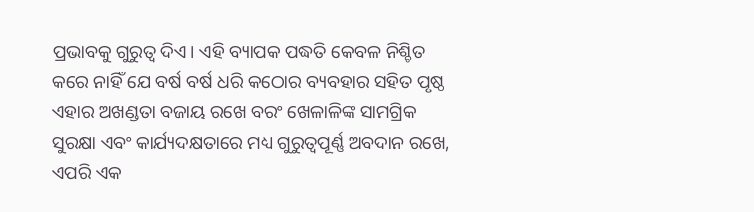ପ୍ରଭାବକୁ ଗୁରୁତ୍ୱ ଦିଏ। ଏହି ବ୍ୟାପକ ପଦ୍ଧତି କେବଳ ନିଶ୍ଚିତ କରେ ନାହିଁ ଯେ ବର୍ଷ ବର୍ଷ ଧରି କଠୋର ବ୍ୟବହାର ସହିତ ପୃଷ୍ଠ ଏହାର ଅଖଣ୍ଡତା ବଜାୟ ରଖେ ବରଂ ଖେଳାଳିଙ୍କ ସାମଗ୍ରିକ ସୁରକ୍ଷା ଏବଂ କାର୍ଯ୍ୟଦକ୍ଷତାରେ ମଧ୍ୟ ଗୁରୁତ୍ୱପୂର୍ଣ୍ଣ ଅବଦାନ ରଖେ, ଏପରି ଏକ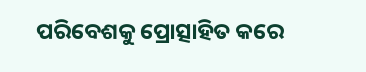ପରିବେଶକୁ ପ୍ରୋତ୍ସାହିତ କରେ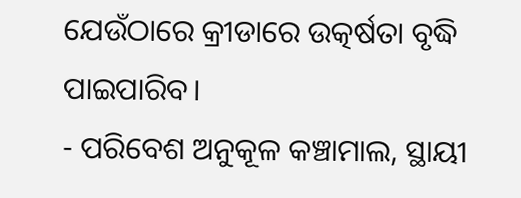ଯେଉଁଠାରେ କ୍ରୀଡାରେ ଉତ୍କର୍ଷତା ବୃଦ୍ଧି ପାଇପାରିବ।
- ପରିବେଶ ଅନୁକୂଳ କଞ୍ଚାମାଲ, ସ୍ଥାୟୀ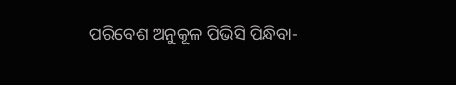ପରିବେଶ ଅନୁକୂଳ ପିଭିସି ପିନ୍ଧିବା-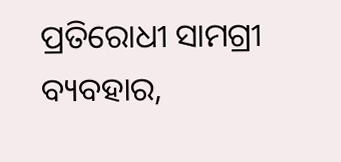ପ୍ରତିରୋଧୀ ସାମଗ୍ରୀ ବ୍ୟବହାର,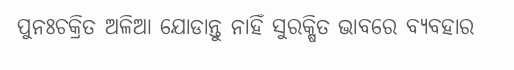ପୁନଃଚକ୍ରିତ ଅଳିଆ ଯୋଡାନ୍ତୁ ନାହିଁ ସୁରକ୍ଷିତ ଭାବରେ ବ୍ୟବହାର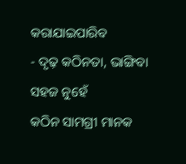କରାଯାଇପାରିବ
- ଦୃଢ଼ କଠିନତା, ଭାଙ୍ଗିବା ସହଜ ନୁହେଁ
କଠିନ ସାମଗ୍ରୀ ମାନକ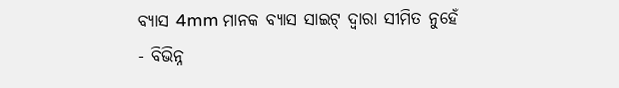ବ୍ୟାସ 4mm ମାନକ ବ୍ୟାସ ସାଇଟ୍ ଦ୍ୱାରା ସୀମିତ ନୁହେଁ
- ବିଭିନ୍ନ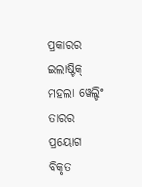ପ୍ରକାରର ଇଲାଷ୍ଟିକ୍ ମହଲା ୱେଲ୍ଡିଂ ତାରର ପ୍ରୟୋଗ
ବିକୃତ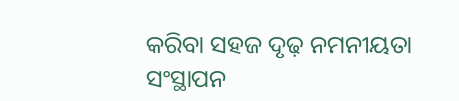କରିବା ସହଜ ଦୃଢ଼ ନମନୀୟତା ସଂସ୍ଥାପନ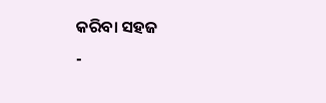କରିବା ସହଜ
-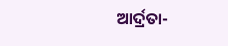ଆର୍ଦ୍ରତା-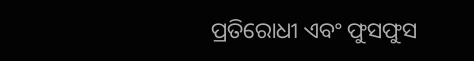ପ୍ରତିରୋଧୀ ଏବଂ ଫୁସଫୁସ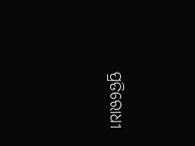ପ୍ରତିରୋଧୀ